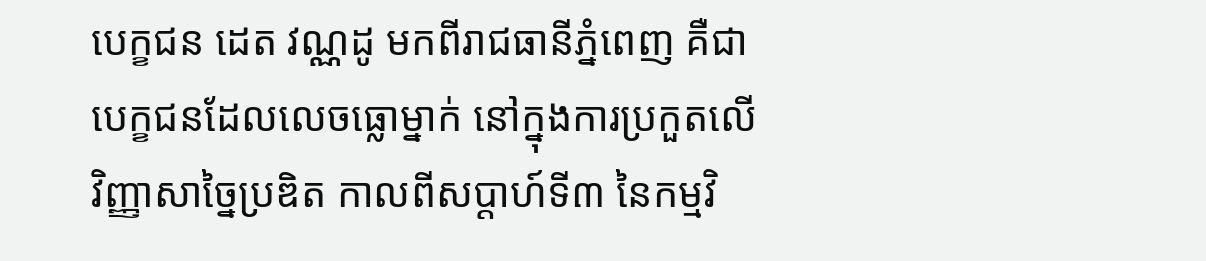បេក្ខជន ដេត វណ្ណដូ មកពីរាជធានីភ្នំពេញ គឺជាបេក្ខជនដែលលេចធ្លោម្នាក់ នៅក្នុងការប្រកួតលើវិញ្ញាសាច្នៃប្រឌិត កាលពីសប្ដាហ៍ទី៣ នៃកម្មវិ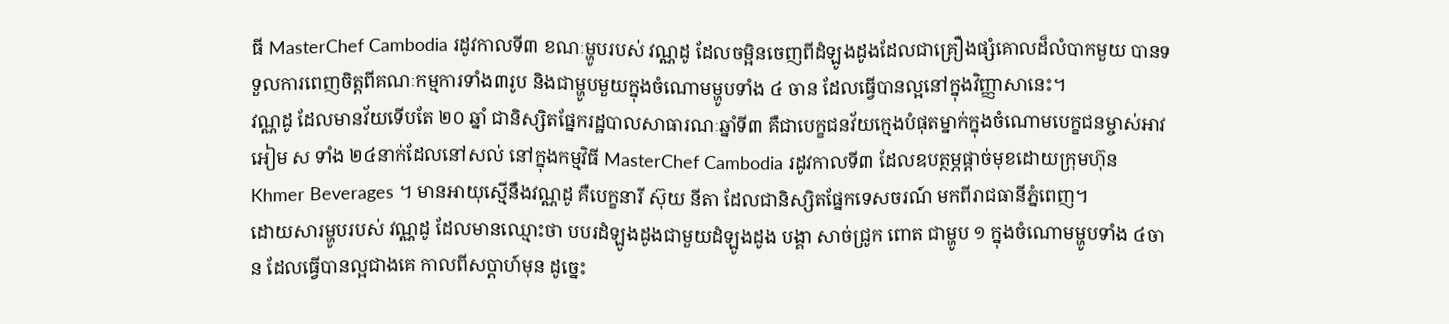ធី MasterChef Cambodia រដូវកាលទី៣ ខណៈម្ហូបរបស់ វណ្ណដូ ដែលចម្អិនចេញពីដំឡូងដូងដែលជាគ្រឿងផ្សំគោលដ៏លំបាកមួយ បានទទួលការពេញចិត្តពីគណៈកម្មការទាំង៣រូប និងជាម្ហូបមួយក្នុងចំណោមម្ហូបទាំង ៤ ចាន ដែលធ្វើបានល្អនៅក្នុងវិញ្ញាសានេះ។
វណ្ណដូ ដែលមានវ័យទើបតែ ២០ ឆ្នាំ ជានិស្សិតផ្នែករដ្ឋបាលសាធារណៈឆ្នាំទី៣ គឺជាបេក្ខជនវ័យក្មេងបំផុតម្នាក់ក្នុងចំណោមបេក្ខជនម្ចាស់អាវអៀម ស ទាំង ២៤នាក់ដែលនៅសល់ នៅក្នុងកម្មវិធី MasterChef Cambodia រដូវកាលទី៣ ដែលឧបត្ថម្ភផ្ដាច់មុខដោយក្រុមហ៊ុន Khmer Beverages ។ មានអាយុស្មើនឹងវណ្ណដូ គឺបេក្ខនារី ស៊ុយ នីតា ដែលជានិស្សិតផ្នែកទេសចរណ៍ មកពីរាជធានីភ្នំពេញ។
ដោយសារម្ហូបរបស់ វណ្ណដូ ដែលមានឈ្មោះថា បបរដំឡូងដូងជាមួយដំឡូងដូង បង្គា សាច់ជ្រូក ពោត ជាម្ហូប ១ ក្នុងចំណោមម្ហូបទាំង ៤ចាន ដែលធ្វើបានល្អជាងគេ កាលពីសប្ដាហ៍មុន ដូច្នេះ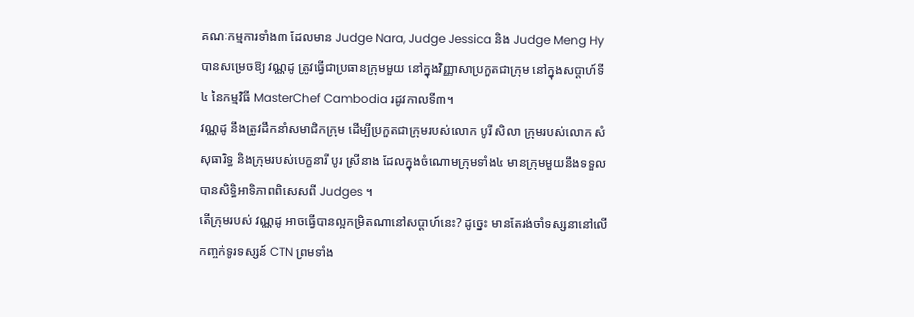គណៈកម្មការទាំង៣ ដែលមាន Judge Nara, Judge Jessica និង Judge Meng Hy បានសម្រេចឱ្យ វណ្ណដូ ត្រូវធ្វើជាប្រធានក្រុមមួយ នៅក្នុងវិញ្ញាសាប្រកួតជាក្រុម នៅក្នុងសប្ដាហ៍ទី៤ នៃកម្មវិធី MasterChef Cambodia រដូវកាលទី៣។
វណ្ណដូ នឹងត្រូវដឹកនាំសមាជិកក្រុម ដើម្បីប្រកួតជាក្រុមរបស់លោក បូរី សិលា ក្រុមរបស់លោក សំ សុធារិទ្ធ និងក្រុមរបស់បេក្ខនារី បូរ ស្រីនាង ដែលក្នុងចំណោមក្រុមទាំង៤ មានក្រុមមួយនឹងទទួលបានសិទ្ធិអាទិភាពពិសេសពី Judges ។
តើក្រុមរបស់ វណ្ណដូ អាចធ្វើបានល្អកម្រិតណានៅសប្ដាហ៍នេះ? ដូច្នេះ មានតែរង់ចាំទស្សនានៅលើកញ្ចក់ទូរទស្សន៍ CTN ព្រមទាំង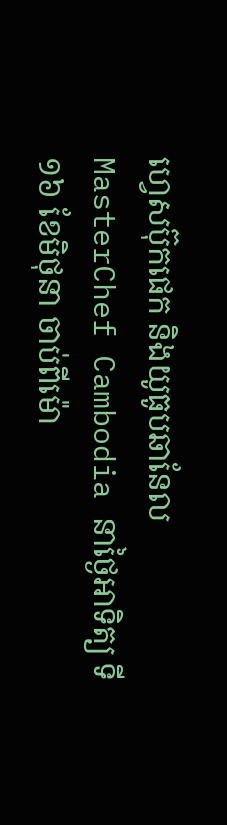ហ្វេសប៊ុកផេក និងយូធូបឆានែល MasterChef Cambodia នាថ្ងៃអាទិត្យ ទី១៦ ខែមិថុនា ចាប់ពីម៉ោ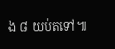ង ៨ យប់តទៅ៕